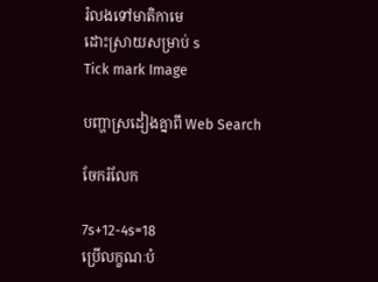រំលងទៅមាតិកាមេ
ដោះស្រាយសម្រាប់ s
Tick mark Image

បញ្ហាស្រដៀងគ្នាពី Web Search

ចែករំលែក

7s+12-4s=18
ប្រើលក្ខណៈបំ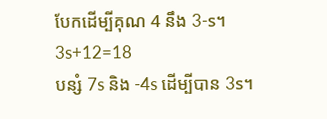បែកដើម្បីគុណ 4 នឹង 3-s។
3s+12=18
បន្សំ 7s និង -4s ដើម្បីបាន 3s។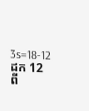3s=18-12
ដក 12 ពី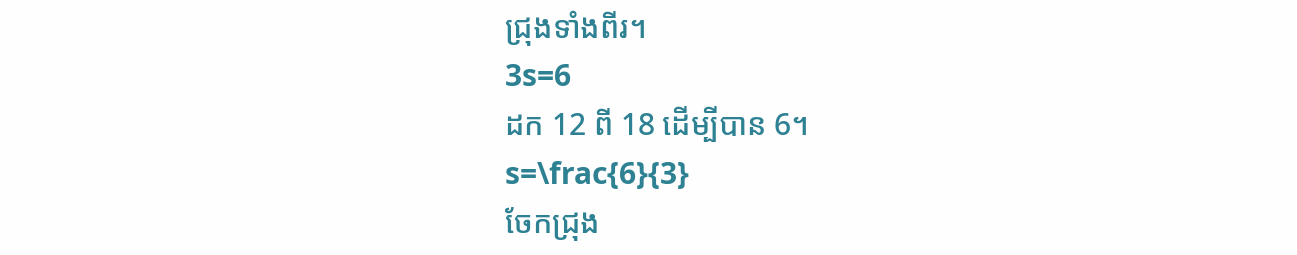ជ្រុងទាំងពីរ។
3s=6
ដក 12 ពី 18 ដើម្បីបាន 6។
s=\frac{6}{3}
ចែកជ្រុង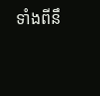ទាំងពីនឹ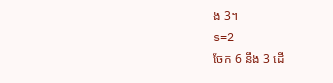ង 3។
s=2
ចែក 6 នឹង 3 ដើ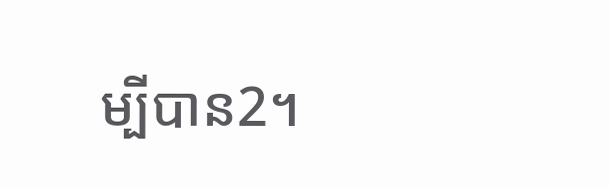ម្បីបាន2។